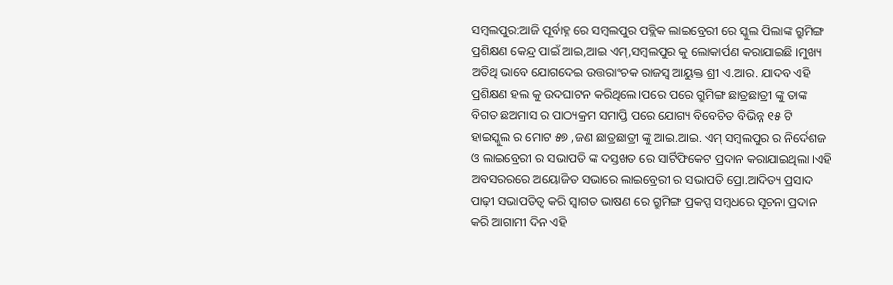ସମ୍ବଲପୁର:ଆଜି ପୂର୍ବାହ୍ନ ରେ ସମ୍ବଲପୁର ପବ୍ଲିକ ଲାଇବ୍ରେରୀ ରେ ସ୍କୁଲ ପିଲାଙ୍କ ଗ୍ରୁମିଙ୍ଗ ପ୍ରଶିକ୍ଷଣ କେନ୍ଦ୍ର ପାଇଁ ଆଇ,ଆଇ ଏମ୍,ସମ୍ବଲପୁର କୁ ଲୋକାର୍ପଣ କରାଯାଇଛି ।ମୁଖ୍ୟ ଅତିଥି ଭାବେ ଯୋଗଦେଇ ଉତ୍ତରାଂଚକ ରାଜସ୍ୱ ଆୟୁକ୍ତ ଶ୍ରୀ ଏ.ଆର. ଯାଦବ ଏହି ପ୍ରଶିକ୍ଷଣ ହଲ କୁ ଉଦଘାଟନ କରିଥିଲେ।ପରେ ପରେ ଗ୍ରୁମିଙ୍ଗ ଛାତ୍ରଛାତ୍ରୀ ଙ୍କୁ ତାଙ୍କ ବିଗତ ଛଅମାସ ର ପାଠ୍ୟକ୍ରମ ସମାପ୍ତି ପରେ ଯୋଗ୍ୟ ବିବେଚିତ ବିଭିନ୍ନ ୧୫ ଟି ହାଇସ୍କୁଲ ର ମୋଟ ୫୭ ,ଜଣ ଛାତ୍ରଛାତ୍ରୀ ଙ୍କୁ ଆଇ.ଆଇ. ଏମ୍ ସମ୍ବଲପୁର ର ନିର୍ଦେଶଜ ଓ ଲାଇବ୍ରେରୀ ର ସଭାପତି ଙ୍କ ଦସ୍ତଖତ ରେ ସାର୍ଟିଫିକେଟ ପ୍ରଦାନ କରାଯାଇଥିଲା ।ଏହି ଅବସରରରେ ଅୟୋଜିତ ସଭାରେ ଲାଇବ୍ରେରୀ ର ସଭାପତି ପ୍ରୋ.ଆଦିତ୍ୟ ପ୍ରସାଦ ପାଢ଼ୀ ସଭାପତିତ୍ୱ କରି ସ୍ୱାଗତ ଭାଷଣ ରେ ଗ୍ରୁମିଙ୍ଗ ପ୍ରକପ୍ପ ସମ୍ବଧରେ ସୂଚନା ପ୍ରଦାନ କରି ଆଗାମୀ ଦିନ ଏହି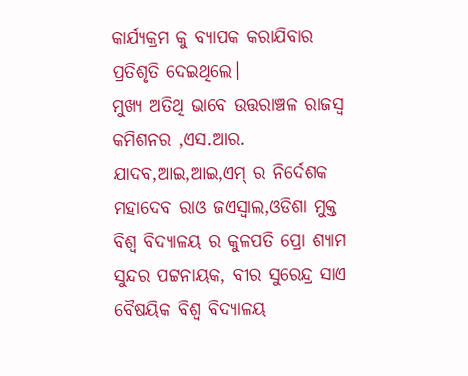କାର୍ଯ୍ୟକ୍ରମ କୁ ବ୍ୟାପକ କରାଯିବାର ପ୍ରତିଶୃତି ଦେଇଥିଲେ।
ମୁଖ୍ୟ ଅତିଥି ଭାବେ ଉତ୍ତରାଞ୍ଚଳ ରାଜସ୍ୱ କମିଶନର ,ଏସ.ଆର. ଯାଦବ,ଆଇ,ଆଇ,ଏମ୍ ର ନିର୍ଦେଶକ ମହାଦେବ ରାଓ ଜଏସ୍ୱାଲ,ଓଡିଶା ମୁକ୍ତ ବିଶ୍ୱ ବିଦ୍ୟାଳୟ ର କୁଳପତି ପ୍ରୋ ଶ୍ୟାମ ସୁନ୍ଦର ପଟ୍ଟନାୟକ, ବୀର ସୁରେନ୍ଦ୍ର ସାଏ ବୈଷୟିକ ବିଶ୍ୱ ବିଦ୍ୟାଳୟ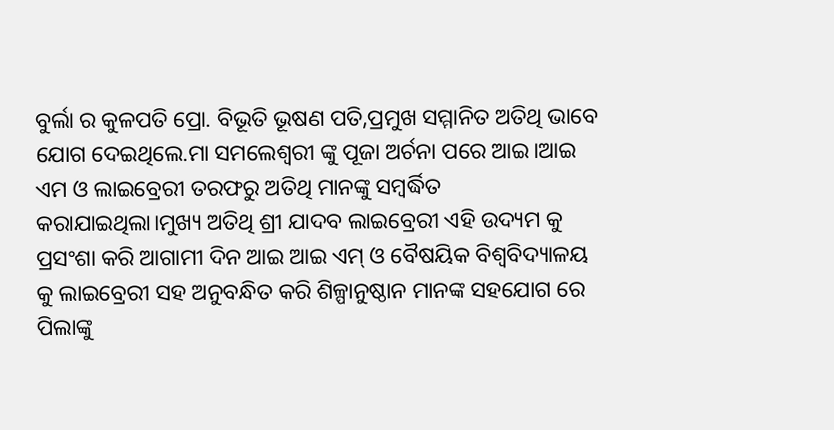ବୁର୍ଲା ର କୁଳପତି ପ୍ରୋ. ବିଭୂତି ଭୂଷଣ ପତି,ପ୍ରମୁଖ ସମ୍ମାନିତ ଅତିଥି ଭାବେ ଯୋଗ ଦେଇଥିଲେ.ମା ସମଲେଶ୍ବରୀ ଙ୍କୁ ପୂଜା ଅର୍ଚନା ପରେ ଆଇ।ଆଇ ଏମ ଓ ଲାଇବ୍ରେରୀ ତରଫରୁ ଅତିଥି ମାନଙ୍କୁ ସମ୍ବର୍ଦ୍ଧିତ କରାଯାଇଥିଲା।ମୁଖ୍ୟ ଅତିଥି ଶ୍ରୀ ଯାଦବ ଲାଇବ୍ରେରୀ ଏହି ଉଦ୍ୟମ କୁ ପ୍ରସଂଶା କରି ଆଗାମୀ ଦିନ ଆଇ ଆଇ ଏମ୍ ଓ ବୈଷୟିକ ବିଶ୍ୱବିଦ୍ୟାଳୟ କୁ ଲାଇବ୍ରେରୀ ସହ ଅନୁବନ୍ଧିତ କରି ଶିଳ୍ପାନୁଷ୍ଠାନ ମାନଙ୍କ ସହଯୋଗ ରେ ପିଲାଙ୍କୁ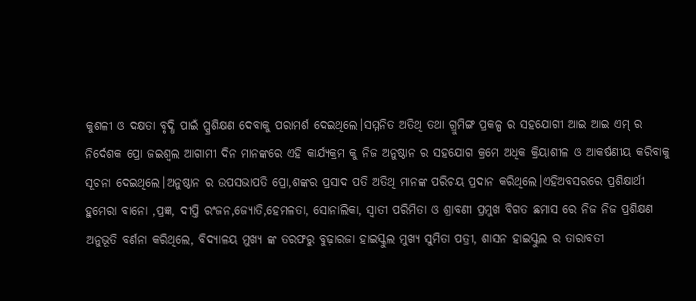କୁଶଳୀ ଓ ଦକ୍ଷତା ବୃଦ୍ଧି ପାଇଁ ପ୍ପ୍ରଶିକ୍ଷଣ ଦେବାକୁ ପରାମର୍ଶ ଦେଇଥିଲେ।ସମ୍ମନିତ ଅତିଥି ତଥା ଗ୍ରୁମିଙ୍ଗ ପ୍ରକଳ୍ପ ର ସହଯୋଗୀ ଆଇ ଆଇ ଏମ୍ ର ନିର୍ଦେଶକ ପ୍ରୋ ଜଇଶ୍ୱଲ ଆଗାମୀ ଦିନ ମାନଙ୍କରେ ଏହି କାର୍ଯ୍ୟକ୍ରମ କୁ ନିଜ ଅନୁଷ୍ଠାନ ର ସହଯୋଗ କ୍ରମେ ଅଧିକ କ୍ରିୟାଶୀଳ ଓ ଆକର୍ଷଣୀୟ କରିବାକୁ ସୂଚନା ଦେଇଥିଲେ।ଅନୁଷ୍ଠାନ ର ଉପସଭାପତି ପ୍ରୋ,ଶଙ୍କର ପ୍ରସାଦ ପତି ଅତିଥି ମାନଙ୍କ ପରିଚୟ ପ୍ରଦାନ କରିଥିଲେ।ଏହିଅବସରରେ ପ୍ରଶିକ୍ଷାର୍ଥୀ ହୁମେରା ବାନୋ ,ପ୍ରଜ୍ଞ, ଦୀପ୍ତି ରଂଜନ,ଜ୍ୟୋତି,ହେମଳତା, ସୋନାଲିକା, ସ୍ୱାତୀ ପରିମିତା ଓ ଶ୍ରାବଣୀ ପ୍ରମୁଖ ବିଗତ ଛମାସ ରେ ନିଜ ନିଜ ପ୍ରଶିକ୍ଷଣ ଅନୁଭୂତି ବର୍ଣନା କରିଥିଲେ, ବିଦ୍ୟାଳୟ ମୁଖ୍ୟ ଙ୍କ ତରଫରୁ ବୁଢ଼ାରଜା ହାଇସ୍କୁଲ ମୁଖ୍ୟ ସୁମିତା ପତ୍ରୀ, ଶାସନ ହାଇସ୍କୁଲ ର ତାରାବତୀ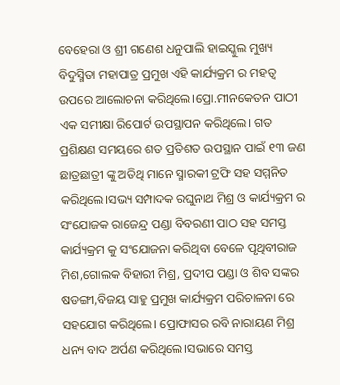ବେହେରା ଓ ଶ୍ରୀ ଗଣେଶ ଧନୁପାଲି ହାଇସ୍କୁଲ ମୁଖ୍ୟ ବିଦୁସ୍ମିତା ମହାପାତ୍ର ପ୍ରମୁଖ ଏହି କାର୍ଯ୍ୟକ୍ରମ ର ମହତ୍ୱ ଉପରେ ଆଲୋଚନା କରିଥିଲେ।ପ୍ରୋ.ମୀନକେତନ ପାଠୀ ଏକ ସମୀକ୍ଷା ରିପୋର୍ଟ ଉପସ୍ଥାପନ କରିଥିଲେ। ଗତ ପ୍ରଶିକ୍ଷଣ ସମୟରେ ଶତ ପ୍ରତିଶତ ଉପସ୍ଥାନ ପାଇଁ ୧୩ ଜଣ ଛାତ୍ରଛାତ୍ରୀ ଙ୍କୁ ଅତିଥି ମାନେ ସ୍ମାରକୀ ଟ୍ରଫି ସହ ସମ୍ମନିତ କରିଥିଲେ।ସଭ୍ୟ ସମ୍ପାଦକ ରଘୁନାଥ ମିଶ୍ର ଓ କାର୍ଯ୍ୟକ୍ରମ ର ସଂଯୋଜକ ରାଜେନ୍ଦ୍ର ପଣ୍ଡା ବିବରଣୀ ପାଠ ସହ ସମସ୍ତ କାର୍ଯ୍ୟକ୍ରମ କୁ ସଂଯୋଜନା କରିଥିବା ବେଳେ ପୃଥିବୀରାଜ ମିଶ,ଗୋଲକ ବିହାରୀ ମିଶ୍ର, ପ୍ରଦୀପ ପଣ୍ଡା ଓ ଶିବ ସଙ୍କର ଷଡଙ୍ଗୀ,ବିଜୟ ସାହୁ ପ୍ରମୁଖ କାର୍ଯ୍ୟକ୍ରମ ପରିଚାଳନା ରେ ସହଯୋଗ କରିଥିଲେ। ପ୍ରୋଫାସର ରବି ନାରାୟଣ ମିଶ୍ର ଧନ୍ୟ ବାଦ ଅର୍ପଣ କରିଥିଲେ।ସଭାରେ ସମସ୍ତ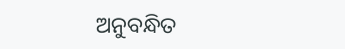ଅନୁବନ୍ଧିତ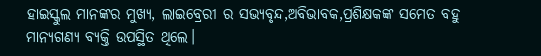ହାଇସ୍କୁଲ ମାନଙ୍କର ମୁଖ୍ୟ, ଲାଇବ୍ରେରୀ ର ସଭ୍ୟବୃନ୍ଦ,ଅବିଭାବକ,ପ୍ରଶିକ୍ଷକଙ୍କ ସମେତ ବହୁ ମାନ୍ୟଗଣ୍ୟ ବ୍ୟକ୍ତି ଉପସ୍ଥିତ ଥିଲେ।